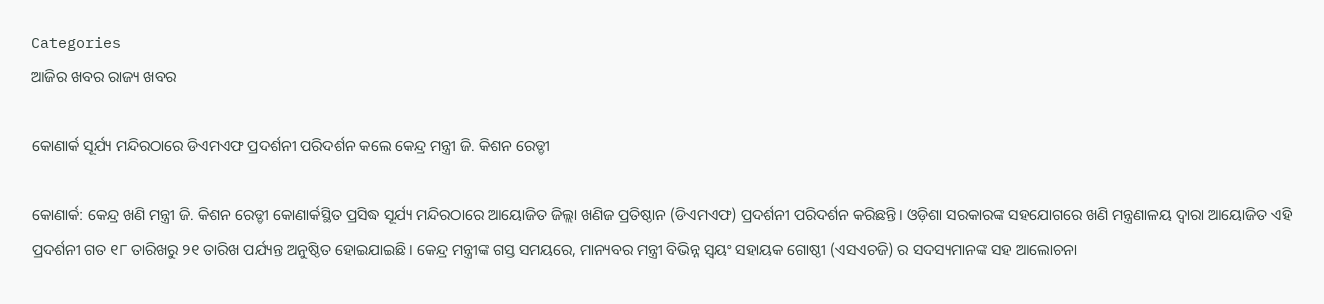Categories
ଆଜିର ଖବର ରାଜ୍ୟ ଖବର

କୋଣାର୍କ ସୂର୍ଯ୍ୟ ମନ୍ଦିରଠାରେ ଡିଏମଏଫ ପ୍ରଦର୍ଶନୀ ପରିଦର୍ଶନ କଲେ କେନ୍ଦ୍ର ମନ୍ତ୍ରୀ ଜି. କିଶନ ରେଡ୍ଡୀ

କୋଣାର୍କ: କେନ୍ଦ୍ର ଖଣି ମନ୍ତ୍ରୀ ଜି. କିଶନ ରେଡ୍ଡୀ କୋଣାର୍କସ୍ଥିତ ପ୍ରସିଦ୍ଧ ସୂର୍ଯ୍ୟ ମନ୍ଦିରଠାରେ ଆୟୋଜିତ ଜିଲ୍ଲା ଖଣିଜ ପ୍ରତିଷ୍ଠାନ (ଡିଏମଏଫ) ପ୍ରଦର୍ଶନୀ ପରିଦର୍ଶନ କରିଛନ୍ତି। ଓଡ଼ିଶା ସରକାରଙ୍କ ସହଯୋଗରେ ଖଣି ମନ୍ତ୍ରଣାଳୟ ଦ୍ୱାରା ଆୟୋଜିତ ଏହି ପ୍ରଦର୍ଶନୀ ଗତ ୧୮ ତାରିଖରୁ ୨୧ ତାରିଖ ପର୍ଯ୍ୟନ୍ତ ଅନୁଷ୍ଠିତ ହୋଇଯାଇଛି। କେନ୍ଦ୍ର ମନ୍ତ୍ରୀଙ୍କ ଗସ୍ତ ସମୟରେ, ମାନ୍ୟବର ମନ୍ତ୍ରୀ ବିଭିନ୍ନ ସ୍ୱୟଂ ସହାୟକ ଗୋଷ୍ଠୀ (ଏସଏଚଜି) ର ସଦସ୍ୟମାନଙ୍କ ସହ ଆଲୋଚନା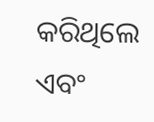କରିଥିଲେ ଏବଂ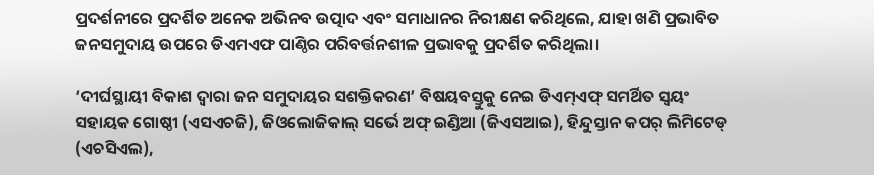ପ୍ରଦର୍ଶନୀରେ ପ୍ରଦର୍ଶିତ ଅନେକ ଅଭିନବ ଉତ୍ପାଦ ଏବଂ ସମାଧାନର ନିରୀକ୍ଷଣ କରିଥିଲେ, ଯାହା ଖଣି ପ୍ରଭାବିତ ଜନସମୁଦାୟ ଉପରେ ଡିଏମଏଫ ପାଣ୍ଠିର ପରିବର୍ତ୍ତନଶୀଳ ପ୍ରଭାବକୁ ପ୍ରଦର୍ଶିତ କରିଥିଲା।

‘ଦୀର୍ଘସ୍ଥାୟୀ ବିକାଶ ଦ୍ୱାରା ଜନ ସମୁଦାୟର ସଶକ୍ତିକରଣ’ ବିଷୟବସ୍ତୁକୁ ନେଇ ଡିଏମ୍ଏଫ୍ ସମର୍ଥିତ ସ୍ୱୟଂ ସହାୟକ ଗୋଷ୍ଠୀ (ଏସଏଚଜି), ଜିଓଲୋଜିକାଲ୍ ସର୍ଭେ ଅଫ୍ ଇଣ୍ଡିଆ (ଜିଏସଆଇ), ହିନ୍ଦୁସ୍ତାନ କପର୍ ଲିମିଟେଡ୍ (ଏଚସିଏଲ),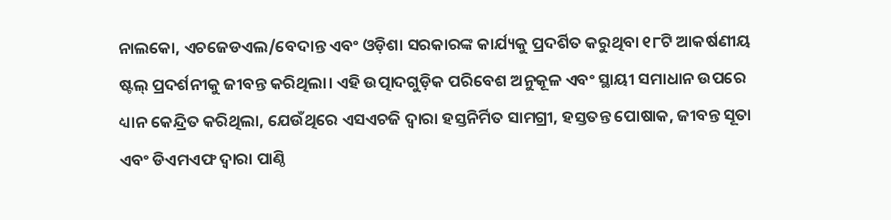ନାଲକୋ, ଏଚଜେଡଏଲ/ବେଦାନ୍ତ ଏବଂ ଓଡ଼ିଶା ସରକାରଙ୍କ କାର୍ଯ୍ୟକୁ ପ୍ରଦର୍ଶିତ କରୁଥିବା ୧୮ଟି ଆକର୍ଷଣୀୟ ଷ୍ଟଲ୍ ପ୍ରଦର୍ଶନୀକୁ ଜୀବନ୍ତ କରିଥିଲା। ଏହି ଉତ୍ପାଦଗୁଡ଼ିକ ପରିବେଶ ଅନୁକୂଳ ଏବଂ ସ୍ଥାୟୀ ସମାଧାନ ଉପରେ ଧ୍ୟାନ କେନ୍ଦ୍ରିତ କରିଥିଲା, ଯେଉଁଥିରେ ଏସଏଚଜି ଦ୍ୱାରା ହସ୍ତନିର୍ମିତ ସାମଗ୍ରୀ, ହସ୍ତତନ୍ତ ପୋଷାକ, ଜୀବନ୍ତ ସୂତା ଏବଂ ଡିଏମଏଫ ଦ୍ୱାରା ପାଣ୍ଠି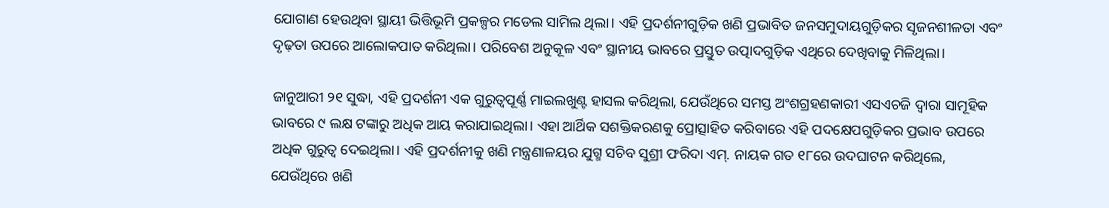ଯୋଗାଣ ହେଉଥିବା ସ୍ଥାୟୀ ଭିତ୍ତିଭୂମି ପ୍ରକଳ୍ପର ମଡେଲ ସାମିଲ ଥିଲା। ଏହି ପ୍ରଦର୍ଶନୀଗୁଡ଼ିକ ଖଣି ପ୍ରଭାବିତ ଜନସମୁଦାୟଗୁଡ଼ିକର ସୃଜନଶୀଳତା ଏବଂ ଦୃଢ଼ତା ଉପରେ ଆଲୋକପାତ କରିଥିଲା। ପରିବେଶ ଅନୁକୂଳ ଏବଂ ସ୍ଥାନୀୟ ଭାବରେ ପ୍ରସ୍ତୁତ ଉତ୍ପାଦଗୁଡ଼ିକ ଏଥିରେ ଦେଖିବାକୁ ମିଳିଥିଲା।

ଜାନୁଆରୀ ୨୧ ସୁଦ୍ଧା, ଏହି ପ୍ରଦର୍ଶନୀ ଏକ ଗୁରୁତ୍ୱପୂର୍ଣ୍ଣ ମାଇଲଖୁଣ୍ଟ ହାସଲ କରିଥିଲା, ଯେଉଁଥିରେ ସମସ୍ତ ଅଂଶଗ୍ରହଣକାରୀ ଏସଏଚଜି ଦ୍ୱାରା ସାମୂହିକ ଭାବରେ ୯ ଲକ୍ଷ ଟଙ୍କାରୁ ଅଧିକ ଆୟ କରାଯାଇଥିଲା। ଏହା ଆର୍ଥିକ ସଶକ୍ତିକରଣକୁ ପ୍ରୋତ୍ସାହିତ କରିବାରେ ଏହି ପଦକ୍ଷେପଗୁଡ଼ିକର ପ୍ରଭାବ ଉପରେ ଅଧିକ ଗୁରୁତ୍ୱ ଦେଇଥିଲା। ଏହି ପ୍ରଦର୍ଶନୀକୁ ଖଣି ମନ୍ତ୍ରଣାଳୟର ଯୁଗ୍ମ ସଚିବ ସୁଶ୍ରୀ ଫରିଦା ଏମ୍. ନାୟକ ଗତ ୧୮ରେ ଉଦଘାଟନ କରିଥିଲେ, ଯେଉଁଥିରେ ଖଣି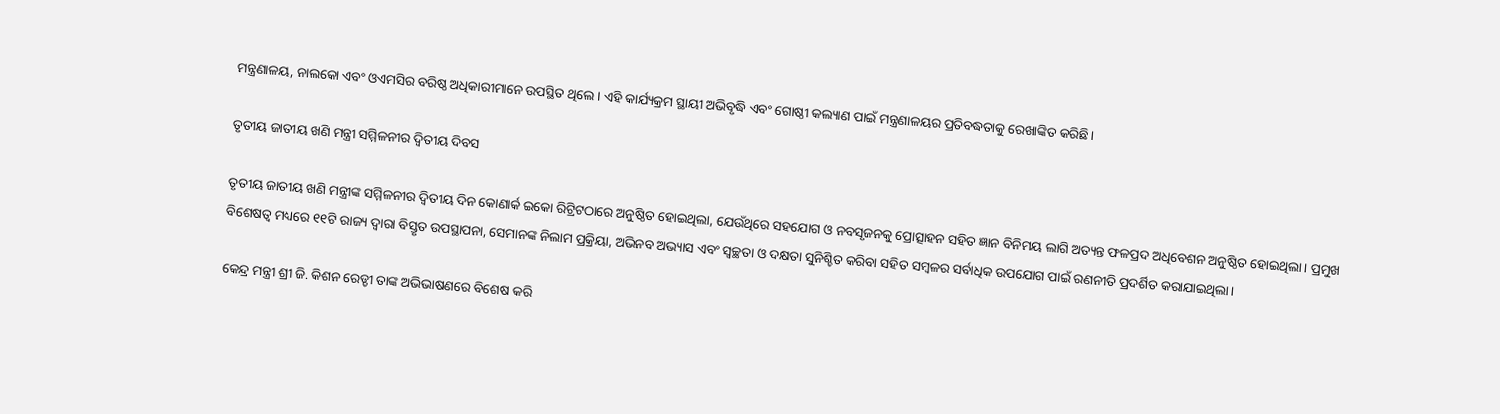ମନ୍ତ୍ରଣାଳୟ, ନାଲକୋ ଏବଂ ଓଏମସିର ବରିଷ୍ଠ ଅଧିକାରୀମାନେ ଉପସ୍ଥିତ ଥିଲେ। ଏହି କାର୍ଯ୍ୟକ୍ରମ ସ୍ଥାୟୀ ଅଭିବୃଦ୍ଧି ଏବଂ ଗୋଷ୍ଠୀ କଲ୍ୟାଣ ପାଇଁ ମନ୍ତ୍ରଣାଳୟର ପ୍ରତିବଦ୍ଧତାକୁ ରେଖାଙ୍କିତ କରିଛି।

ତୃତୀୟ ଜାତୀୟ ଖଣି ମନ୍ତ୍ରୀ ସମ୍ମିଳନୀର ଦ୍ୱିତୀୟ ଦିବସ

ତୃତୀୟ ଜାତୀୟ ଖଣି ମନ୍ତ୍ରୀଙ୍କ ସମ୍ମିଳନୀର ଦ୍ୱିତୀୟ ଦିନ କୋଣାର୍କ ଇକୋ ରିଟ୍ରିଟଠାରେ ଅନୁଷ୍ଠିତ ହୋଇଥିଲା, ଯେଉଁଥିରେ ସହଯୋଗ ଓ ନବସୃଜନକୁ ପ୍ରୋତ୍ସାହନ ସହିତ ଜ୍ଞାନ ବିନିମୟ ଲାଗି ଅତ୍ୟନ୍ତ ଫଳପ୍ରଦ ଅଧିବେଶନ ଅନୁଷ୍ଠିତ ହୋଇଥିଲା। ପ୍ରମୁଖ ବିଶେଷତ୍ୱ ମଧ୍ୟରେ ୧୧ଟି ରାଜ୍ୟ ଦ୍ୱାରା ବିସ୍ତୃତ ଉପସ୍ଥାପନା, ସେମାନଙ୍କ ନିଲାମ ପ୍ରକ୍ରିୟା, ଅଭିନବ ଅଭ୍ୟାସ ଏବଂ ସ୍ୱଚ୍ଛତା ଓ ଦକ୍ଷତା ସୁନିଶ୍ଚିତ କରିବା ସହିତ ସମ୍ବଳର ସର୍ବାଧିକ ଉପଯୋଗ ପାଇଁ ରଣନୀତି ପ୍ରଦର୍ଶିତ କରାଯାଇଥିଲା।

କେନ୍ଦ୍ର ମନ୍ତ୍ରୀ ଶ୍ରୀ ଜି. କିଶନ ରେଡ୍ଡୀ ତାଙ୍କ ଅଭିଭାଷଣରେ ବିଶେଷ କରି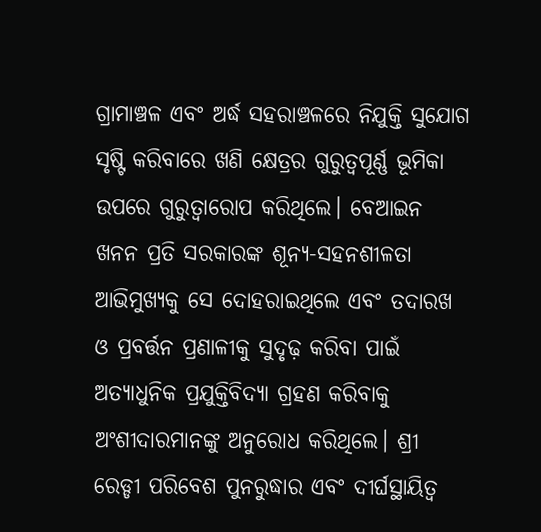ଗ୍ରାମାଞ୍ଚଳ ଏବଂ ଅର୍ଦ୍ଧ ସହରାଞ୍ଚଳରେ ନିଯୁକ୍ତି ସୁଯୋଗ ସୃଷ୍ଟି କରିବାରେ ଖଣି କ୍ଷେତ୍ରର ଗୁରୁତ୍ୱପୂର୍ଣ୍ଣ ଭୂମିକା ଉପରେ ଗୁରୁତ୍ୱାରୋପ କରିଥିଲେ। ବେଆଇନ ଖନନ ପ୍ରତି ସରକାରଙ୍କ ଶୂନ୍ୟ-ସହନଶୀଳତା ଆଭିମୁଖ୍ୟକୁ ସେ ଦୋହରାଇଥିଲେ ଏବଂ ତଦାରଖ ଓ ପ୍ରବର୍ତ୍ତନ ପ୍ରଣାଳୀକୁ ସୁଦୃଢ଼ କରିବା ପାଇଁ ଅତ୍ୟାଧୁନିକ ପ୍ରଯୁକ୍ତିବିଦ୍ୟା ଗ୍ରହଣ କରିବାକୁ ଅଂଶୀଦାରମାନଙ୍କୁ ଅନୁରୋଧ କରିଥିଲେ। ଶ୍ରୀ ରେଡ୍ଡୀ ପରିବେଶ ପୁନରୁଦ୍ଧାର ଏବଂ ଦୀର୍ଘସ୍ଥାୟିତ୍ୱ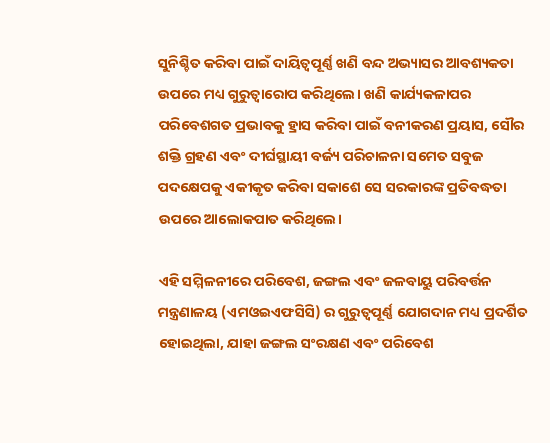ସୁନିଶ୍ଚିତ କରିବା ପାଇଁ ଦାୟିତ୍ୱପୂର୍ଣ୍ଣ ଖଣି ବନ୍ଦ ଅଭ୍ୟାସର ଆବଶ୍ୟକତା ଉପରେ ମଧ୍ୟ ଗୁରୁତ୍ୱାରୋପ କରିଥିଲେ। ଖଣି କାର୍ଯ୍ୟକଳାପର ପରିବେଶଗତ ପ୍ରଭାବକୁ ହ୍ରାସ କରିବା ପାଇଁ ବନୀକରଣ ପ୍ରୟାସ, ସୌର ଶକ୍ତି ଗ୍ରହଣ ଏବଂ ଦୀର୍ଘସ୍ଥାୟୀ ବର୍ଜ୍ୟ ପରିଚାଳନା ସମେତ ସବୁଜ ପଦକ୍ଷେପକୁ ଏକୀକୃତ କରିବା ସକାଶେ ସେ ସରକାରଙ୍କ ପ୍ରତିବଦ୍ଧତା ଉପରେ ଆଲୋକପାତ କରିଥିଲେ।

ଏହି ସମ୍ମିଳନୀରେ ପରିବେଶ, ଜଙ୍ଗଲ ଏବଂ ଜଳବାୟୁ ପରିବର୍ତ୍ତନ ମନ୍ତ୍ରଣାଳୟ (ଏମଓଇଏଫସିସି) ର ଗୁରୁତ୍ୱପୂର୍ଣ୍ଣ ଯୋଗଦାନ ମଧ୍ୟ ପ୍ରଦର୍ଶିତ ହୋଇଥିଲା, ଯାହା ଜଙ୍ଗଲ ସଂରକ୍ଷଣ ଏବଂ ପରିବେଶ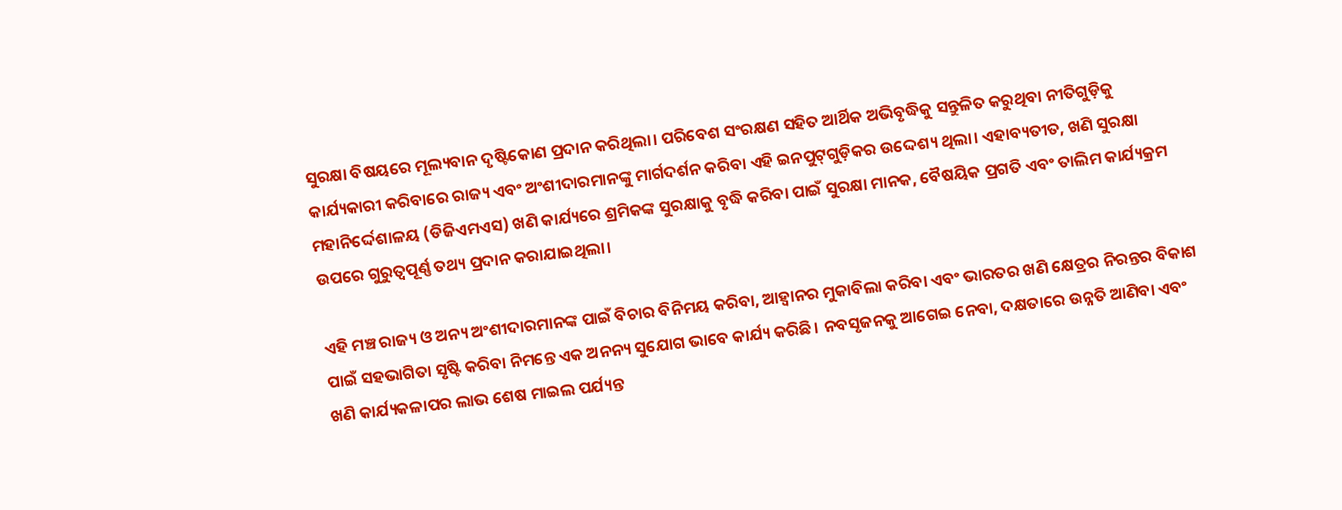ସୁରକ୍ଷା ବିଷୟରେ ମୂଲ୍ୟବାନ ଦୃଷ୍ଟିକୋଣ ପ୍ରଦାନ କରିଥିଲା। ପରିବେଶ ସଂରକ୍ଷଣ ସହିତ ଆର୍ଥିକ ଅଭିବୃଦ୍ଧିକୁ ସନ୍ତୁଳିତ କରୁଥିବା ନୀତିଗୁଡ଼ିକୁ କାର୍ଯ୍ୟକାରୀ କରିବାରେ ରାଜ୍ୟ ଏବଂ ଅଂଶୀଦାରମାନଙ୍କୁ ମାର୍ଗଦର୍ଶନ କରିବା ଏହି ଇନପୁଟ୍‌ଗୁଡ଼ିକର ଉଦ୍ଦେଶ୍ୟ ଥିଲା। ଏହାବ୍ୟତୀତ, ଖଣି ସୁରକ୍ଷା ମହାନିର୍ଦ୍ଦେଶାଳୟ (ଡିଜିଏମଏସ) ଖଣି କାର୍ଯ୍ୟରେ ଶ୍ରମିକଙ୍କ ସୁରକ୍ଷାକୁ ବୃଦ୍ଧି କରିବା ପାଇଁ ସୁରକ୍ଷା ମାନକ, ବୈଷୟିକ ପ୍ରଗତି ଏବଂ ତାଲିମ କାର୍ଯ୍ୟକ୍ରମ ଉପରେ ଗୁରୁତ୍ୱପୂର୍ଣ୍ଣ ତଥ୍ୟ ପ୍ରଦାନ କରାଯାଇଥିଲା।

ଏହି ମଞ୍ଚ ରାଜ୍ୟ ଓ ଅନ୍ୟ ଅଂଶୀଦାରମାନଙ୍କ ପାଇଁ ବିଚାର ବିନିମୟ କରିବା, ଆହ୍ୱାନର ମୁକାବିଲା କରିବା ଏବଂ ଭାରତର ଖଣି କ୍ଷେତ୍ରର ନିରନ୍ତର ବିକାଶ ପାଇଁ ସହଭାଗିତା ସୃଷ୍ଟି କରିବା ନିମନ୍ତେ ଏକ ଅନନ୍ୟ ସୁଯୋଗ ଭାବେ କାର୍ଯ୍ୟ କରିଛି। ନବସୃଜନକୁ ଆଗେଇ ନେବା, ଦକ୍ଷତାରେ ଉନ୍ନତି ଆଣିବା ଏବଂ ଖଣି କାର୍ଯ୍ୟକଳାପର ଲାଭ ଶେଷ ମାଇଲ ପର୍ଯ୍ୟନ୍ତ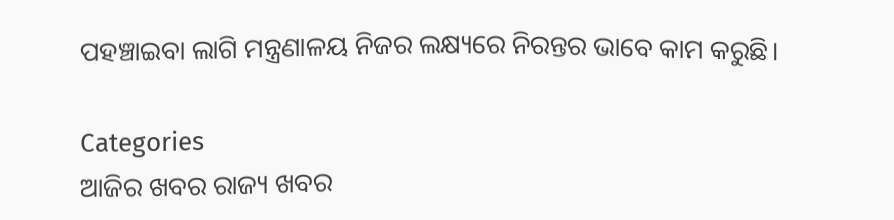ପହଞ୍ଚାଇବା ଲାଗି ମନ୍ତ୍ରଣାଳୟ ନିଜର ଲକ୍ଷ୍ୟରେ ନିରନ୍ତର ଭାବେ କାମ କରୁଛି।

Categories
ଆଜିର ଖବର ରାଜ୍ୟ ଖବର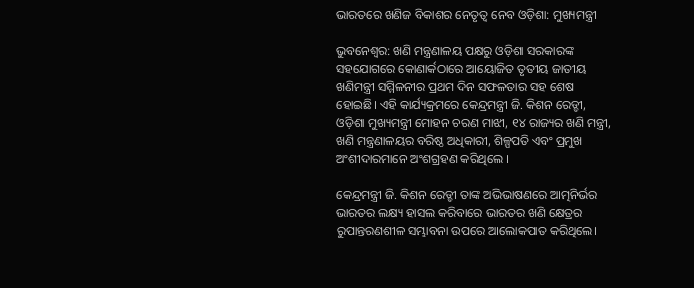ଭାରତରେ ଖଣିଜ ବିକାଶର ନେତୃତ୍ବ ନେବ ଓଡ଼ିଶା: ମୁଖ୍ୟମନ୍ତ୍ରୀ

ଭୁବନେଶ୍ଵର: ଖଣି ମନ୍ତ୍ରଣାଳୟ ପକ୍ଷରୁ ଓଡ଼ିଶା ସରକାରଙ୍କ ସହଯୋଗରେ କୋଣାର୍କଠାରେ ଆୟୋଜିତ ତୃତୀୟ ଜାତୀୟ ଖଣିମନ୍ତ୍ରୀ ସମ୍ମିଳନୀର ପ୍ରଥମ ଦିନ ସଫଳତାର ସହ ଶେଷ ହୋଇଛି। ଏହି କାର୍ଯ୍ୟକ୍ରମରେ କେନ୍ଦ୍ରମନ୍ତ୍ରୀ ଜି. କିଶନ ରେଡ୍ଡୀ, ଓଡ଼ିଶା ମୁଖ୍ୟମନ୍ତ୍ରୀ ମୋହନ ଚରଣ ମାଝୀ, ୧୪ ରାଜ୍ୟର ଖଣି ମନ୍ତ୍ରୀ, ଖଣି ମନ୍ତ୍ରଣାଳୟର ବରିଷ୍ଠ ଅଧିକାରୀ, ଶିଳ୍ପପତି ଏବଂ ପ୍ରମୁଖ ଅଂଶୀଦାରମାନେ ଅଂଶଗ୍ରହଣ କରିଥିଲେ ।

କେନ୍ଦ୍ରମନ୍ତ୍ରୀ ଜି. କିଶନ ରେଡ୍ଡୀ ତାଙ୍କ ଅଭିଭାଷଣରେ ଆତ୍ମନିର୍ଭର ଭାରତର ଲକ୍ଷ୍ୟ ହାସଲ କରିବାରେ ଭାରତର ଖଣି କ୍ଷେତ୍ରର ରୁପାନ୍ତରଣଶୀଳ ସମ୍ଭାବନା ଉପରେ ଆଲୋକପାତ କରିଥିଲେ।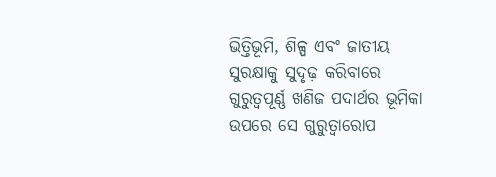ଭିତ୍ତିଭୂମି, ଶିଳ୍ପ ଏବଂ ଜାତୀୟ ସୁରକ୍ଷାକୁ ସୁଦୃଢ଼ କରିବାରେ ଗୁରୁତ୍ୱପୂର୍ଣ୍ଣ ଖଣିଜ ପଦାର୍ଥର ଭୂମିକା ଉପରେ ସେ ଗୁରୁତ୍ୱାରୋପ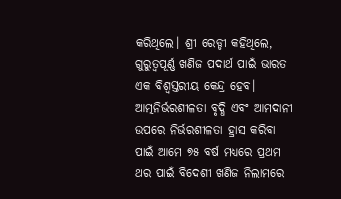କରିଥିଲେ। ଶ୍ରୀ ରେଡ୍ଡୀ କହିଥିଲେ, ଗୁରୁତ୍ୱପୂର୍ଣ୍ଣ ଖଣିଜ ପଦାର୍ଥ ପାଇଁ ଭାରତ ଏକ ବିଶ୍ୱସ୍ତରୀୟ କେନ୍ଦ୍ର ହେବ। ଆତ୍ମନିର୍ଭରଶୀଳତା ବୃଦ୍ଧି ଏବଂ ଆମଦାନୀ ଉପରେ ନିର୍ଭରଶୀଳତା ହ୍ରାସ କରିବା ପାଇଁ ଆମେ ୭୫ ବର୍ଷ ମଧ୍ୟରେ ପ୍ରଥମ ଥର ପାଇଁ ବିଦେଶୀ ଖଣିଜ ନିଲାମରେ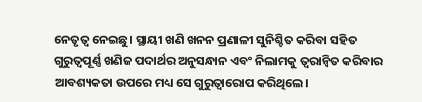ନେତୃତ୍ୱ ନେଇଛୁ। ସ୍ଥାୟୀ ଖଣି ଖନନ ପ୍ରଣାଳୀ ସୁନିଶ୍ଚିତ କରିବା ସହିତ ଗୁରୁତ୍ୱପୂର୍ଣ୍ଣ ଖଣିଜ ପଦାର୍ଥର ଅନୁସନ୍ଧାନ ଏବଂ ନିଲାମକୁ ତ୍ୱରାନ୍ୱିତ କରିବାର ଆବଶ୍ୟକତା ଉପରେ ମଧ୍ୟ ସେ ଗୁରୁତ୍ୱାରୋପ କରିଥିଲେ।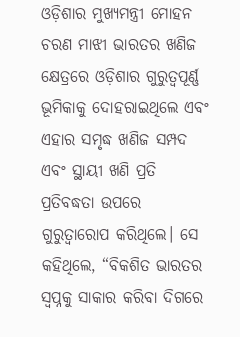ଓଡ଼ିଶାର ମୁଖ୍ୟମନ୍ତ୍ରୀ ମୋହନ ଚରଣ ମାଝୀ ଭାରତର ଖଣିଜ କ୍ଷେତ୍ରରେ ଓଡ଼ିଶାର ଗୁରୁତ୍ୱପୂର୍ଣ୍ଣ ଭୂମିକାକୁ ଦୋହରାଇଥିଲେ ଏବଂ ଏହାର ସମୃଦ୍ଧ ଖଣିଜ ସମ୍ପଦ ଏବଂ ସ୍ଥାୟୀ ଖଣି ପ୍ରତି ପ୍ରତିବଦ୍ଧତା ଉପରେ ଗୁରୁତ୍ବାରୋପ କରିଥିଲେ। ସେ କହିଥିଲେ, “ବିକଶିତ ଭାରତର ସ୍ୱପ୍ନକୁ ସାକାର କରିବା ଦିଗରେ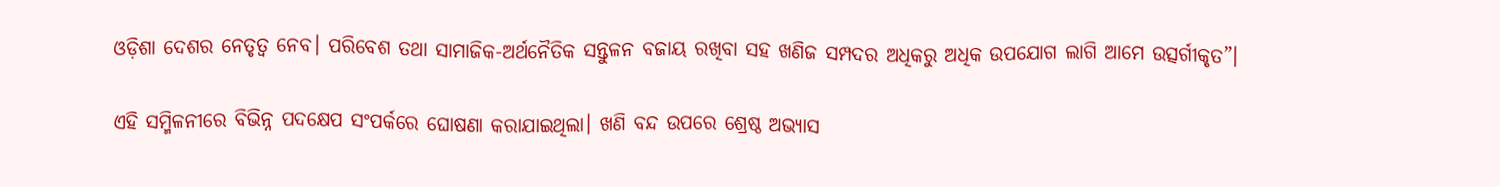ଓଡ଼ିଶା ଦେଶର ନେତୃତ୍ୱ ନେବ। ପରିବେଶ ତଥା ସାମାଜିକ-ଅର୍ଥନୈତିକ ସନ୍ତୁଳନ ବଜାୟ ରଖିବା ସହ ଖଣିଜ ସମ୍ପଦର ଅଧିକରୁ ଅଧିକ ଉପଯୋଗ ଲାଗି ଆମେ ଉତ୍ସର୍ଗୀକୃତ”।

ଏହି ସମ୍ମିଳନୀରେ ବିଭିନ୍ନ ପଦକ୍ଷେପ ସଂପର୍କରେ ଘୋଷଣା କରାଯାଇଥିଲା। ଖଣି ବନ୍ଦ ଉପରେ ଶ୍ରେଷ୍ଠ ଅଭ୍ୟାସ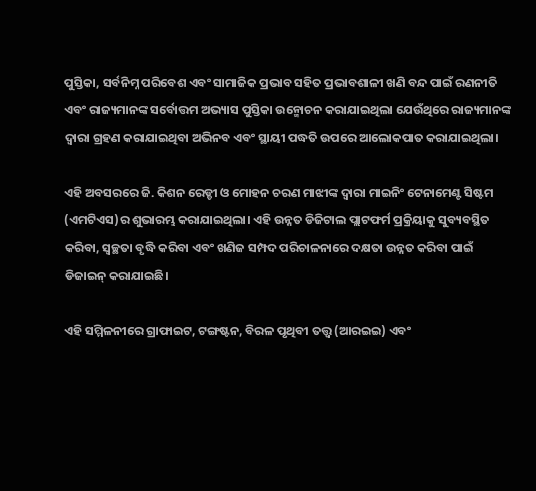ପୁସ୍ତିକା, ସର୍ବନିମ୍ନ ପରିବେଶ ଏବଂ ସାମାଜିକ ପ୍ରଭାବ ସହିତ ପ୍ରଭାବଶାଳୀ ଖଣି ବନ୍ଦ ପାଇଁ ରଣନୀତି ଏବଂ ରାଜ୍ୟମାନଙ୍କ ସର୍ବୋତ୍ତମ ଅଭ୍ୟାସ ପୁସ୍ତିକା ଉନ୍ମୋଚନ କରାଯାଇଥିଲା ଯେଉଁଥିରେ ରାଜ୍ୟମାନଙ୍କ  ଦ୍ୱାରା ଗ୍ରହଣ କରାଯାଇଥିବା ଅଭିନବ ଏବଂ ସ୍ଥାୟୀ ପଦ୍ଧତି ଉପରେ ଆଲୋକପାତ କରାଯାଇଥିଲା।

ଏହି ଅବସରରେ ଜି. କିଶନ ରେଡ୍ଡୀ ଓ ମୋହନ ଚରଣ ମାଝୀଙ୍କ ଦ୍ୱାରା ମାଇନିଂ ଟେନାମେଣ୍ଟ ସିଷ୍ଟମ (ଏମଟିଏସ)ର ଶୁଭାରମ୍ଭ କରାଯାଇଥିଲା। ଏହି ଉନ୍ନତ ଡିଜିଟାଲ ପ୍ଲାଟଫର୍ମ ପ୍ରକ୍ରିୟାକୁ ସୁବ୍ୟବସ୍ଥିତ କରିବା, ସ୍ୱଚ୍ଛତା ବୃଦ୍ଧି କରିବା ଏବଂ ଖଣିଜ ସମ୍ପଦ ପରିଚାଳନାରେ ଦକ୍ଷତା ଉନ୍ନତ କରିବା ପାଇଁ ଡିଜାଇନ୍ କରାଯାଇଛି।

ଏହି ସମ୍ମିଳନୀରେ ଗ୍ରାଫାଇଟ, ଟଙ୍ଗଷ୍ଟନ, ବିରଳ ପୃଥିବୀ ତତ୍ତ୍ୱ (ଆରଇଇ) ଏବଂ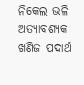ନିକେଲ ଭଳି ଅତ୍ୟାବଶ୍ୟକ ଖଣିଜ ପଦାର୍ଥ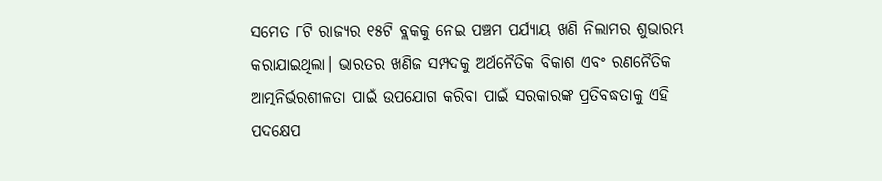ସମେତ ୮ଟି ରାଜ୍ୟର ୧୫ଟି ବ୍ଲକକୁ ନେଇ ପଞ୍ଚମ ପର୍ଯ୍ୟାୟ ଖଣି ନିଲାମର ଶୁଭାରମ୍ଭ କରାଯାଇଥିଲା। ଭାରତର ଖଣିଜ ସମ୍ପଦକୁ ଅର୍ଥନୈତିକ ବିକାଶ ଏବଂ ରଣନୈତିକ ଆତ୍ମନିର୍ଭରଶୀଳତା ପାଇଁ ଉପଯୋଗ କରିବା ପାଇଁ ସରକାରଙ୍କ ପ୍ରତିବଦ୍ଧତାକୁ ଏହି ପଦକ୍ଷେପ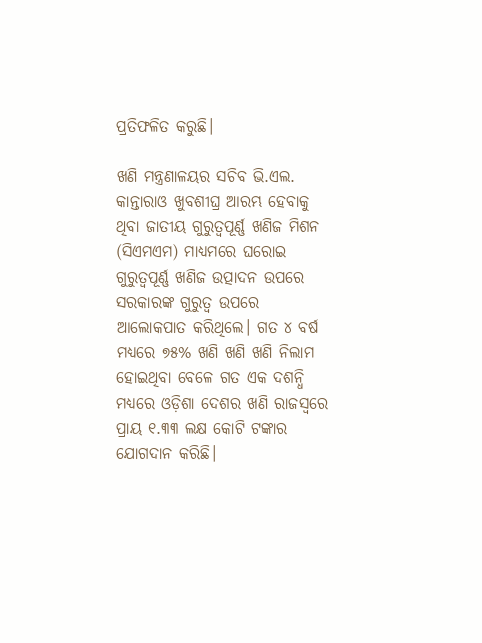ପ୍ରତିଫଳିତ କରୁଛି।

ଖଣି ମନ୍ତ୍ରଣାଳୟର ସଚିବ ଭି.ଏଲ. କାନ୍ତାରାଓ ଖୁବଶୀଘ୍ର ଆରମ୍ଭ ହେବାକୁ ଥିବା ଜାତୀୟ ଗୁରୁତ୍ୱପୂର୍ଣ୍ଣ ଖଣିଜ ମିଶନ (ସିଏମଏମ) ମାଧ୍ୟମରେ ଘରୋଇ ଗୁରୁତ୍ୱପୂର୍ଣ୍ଣ ଖଣିଜ ଉତ୍ପାଦନ ଉପରେ ସରକାରଙ୍କ ଗୁରୁତ୍ୱ ଉପରେ ଆଲୋକପାତ କରିଥିଲେ। ଗତ ୪ ବର୍ଷ ମଧ୍ୟରେ ୭୫% ଖଣି ଖଣି ଖଣି ନିଲାମ ହୋଇଥିବା ବେଳେ ଗତ ଏକ ଦଶନ୍ଧି ମଧ୍ୟରେ ଓଡ଼ିଶା ଦେଶର ଖଣି ରାଜସ୍ବରେ ପ୍ରାୟ ୧.୩୩ ଲକ୍ଷ କୋଟି ଟଙ୍କାର ଯୋଗଦାନ କରିଛି।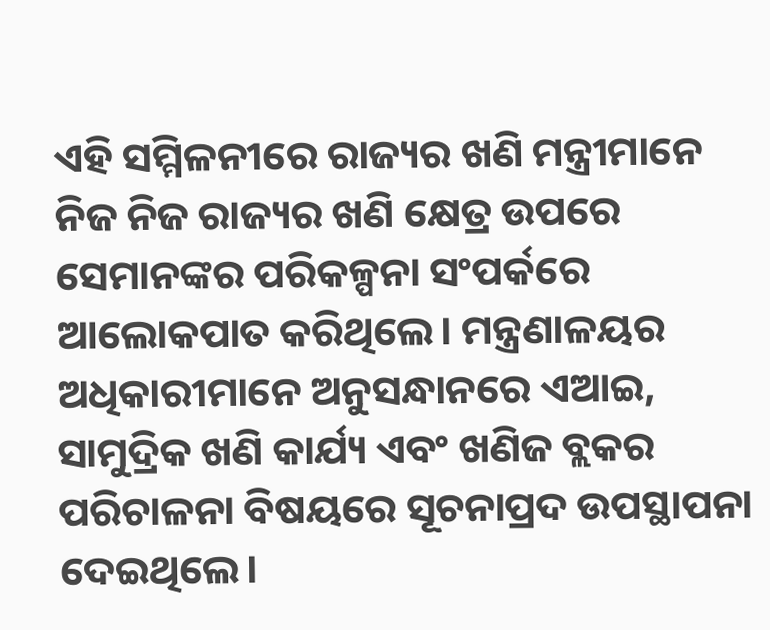ଏହି ସମ୍ମିଳନୀରେ ରାଜ୍ୟର ଖଣି ମନ୍ତ୍ରୀମାନେ ନିଜ ନିଜ ରାଜ୍ୟର ଖଣି କ୍ଷେତ୍ର ଉପରେ ସେମାନଙ୍କର ପରିକଳ୍ପନା ସଂପର୍କରେ ଆଲୋକପାତ କରିଥିଲେ। ମନ୍ତ୍ରଣାଳୟର ଅଧିକାରୀମାନେ ଅନୁସନ୍ଧାନରେ ଏଆଇ, ସାମୁଦ୍ରିକ ଖଣି କାର୍ଯ୍ୟ ଏବଂ ଖଣିଜ ବ୍ଲକର ପରିଚାଳନା ବିଷୟରେ ସୂଚନାପ୍ରଦ ଉପସ୍ଥାପନା ଦେଇଥିଲେ।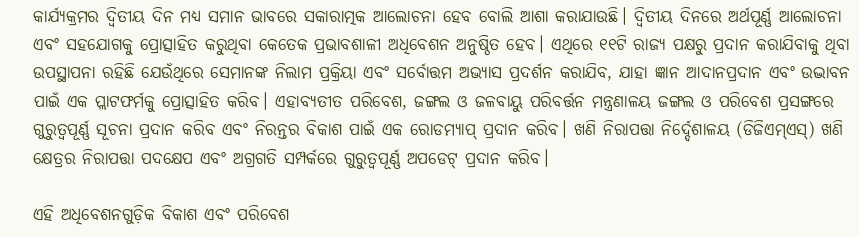କାର୍ଯ୍ୟକ୍ରମର ଦ୍ବିତୀୟ ଦିନ ମଧ୍ୟ ସମାନ ଭାବରେ ସକାରାତ୍ମକ ଆଲୋଚନା ହେବ ବୋଲି ଆଶା କରାଯାଉଛି। ଦ୍ବିତୀୟ ଦିନରେ ଅର୍ଥପୂର୍ଣ୍ଣ ଆଲୋଚନା ଏବଂ ସହଯୋଗକୁ ପ୍ରୋତ୍ସାହିତ କରୁଥିବା କେତେକ ପ୍ରଭାବଶାଳୀ ଅଧିବେଶନ ଅନୁଷ୍ଠିତ ହେବ। ଏଥିରେ ୧୧ଟି ରାଜ୍ୟ ପକ୍ଷରୁ ପ୍ରଦାନ କରାଯିବାକୁ ଥିବା ଉପସ୍ଥାପନା ରହିଛି ଯେଉଁଥିରେ ସେମାନଙ୍କ ନିଲାମ ପ୍ରକ୍ରିୟା ଏବଂ ସର୍ବୋତ୍ତମ ଅଭ୍ୟାସ ପ୍ରଦର୍ଶନ କରାଯିବ, ଯାହା ଜ୍ଞାନ ଆଦାନପ୍ରଦାନ ଏବଂ ଉଦ୍ଭାବନ ପାଇଁ ଏକ ପ୍ଲାଟଫର୍ମକୁ ପ୍ରୋତ୍ସାହିତ କରିବ। ଏହାବ୍ୟତୀତ ପରିବେଶ, ଜଙ୍ଗଲ ଓ ଜଳବାୟୁ ପରିବର୍ତ୍ତନ ମନ୍ତ୍ରଣାଳୟ ଜଙ୍ଗଲ ଓ ପରିବେଶ ପ୍ରସଙ୍ଗରେ ଗୁରୁତ୍ୱପୂର୍ଣ୍ଣ ସୂଚନା ପ୍ରଦାନ କରିବ ଏବଂ ନିରନ୍ତର ବିକାଶ ପାଇଁ ଏକ ରୋଡମ୍ୟାପ୍ ପ୍ରଦାନ କରିବ। ଖଣି ନିରାପତ୍ତା ନିର୍ଦ୍ଦେଶାଳୟ (ଡିଜିଏମ୍ଏସ୍) ଖଣି କ୍ଷେତ୍ରର ନିରାପତ୍ତା ପଦକ୍ଷେପ ଏବଂ ଅଗ୍ରଗତି ସମ୍ପର୍କରେ ଗୁରୁତ୍ୱପୂର୍ଣ୍ଣ ଅପଡେଟ୍ ପ୍ରଦାନ କରିବ।

ଏହି ଅଧିବେଶନଗୁଡ଼ିକ ବିକାଶ ଏବଂ ପରିବେଶ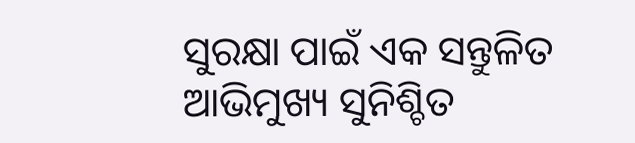ସୁରକ୍ଷା ପାଇଁ ଏକ ସନ୍ତୁଳିତ ଆଭିମୁଖ୍ୟ ସୁନିଶ୍ଚିତ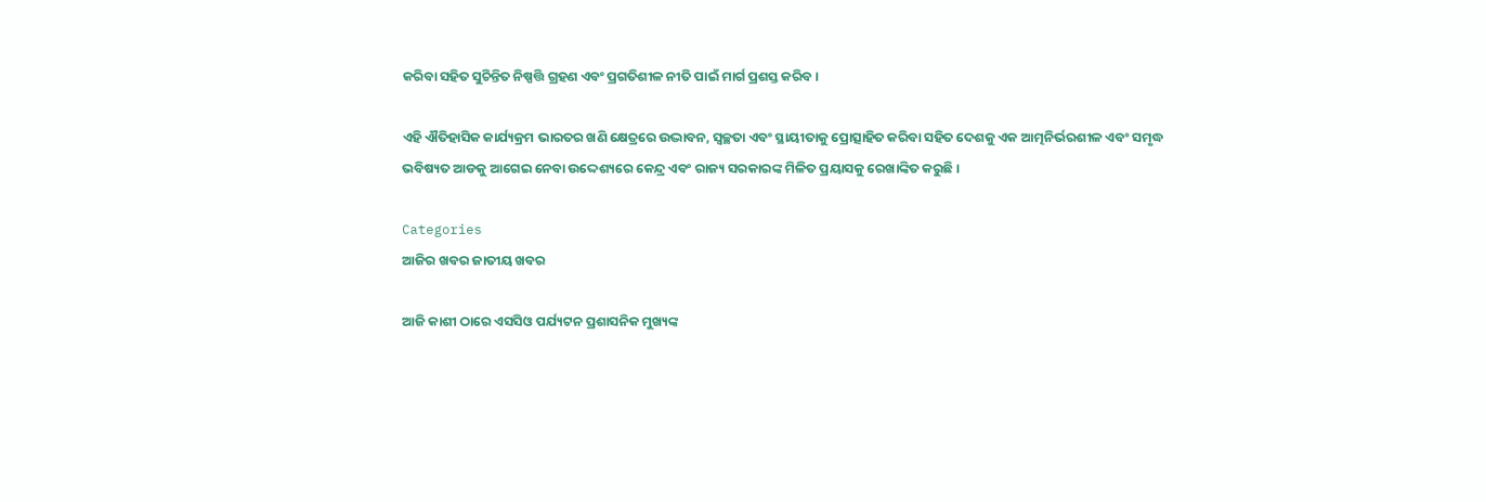କରିବା ସହିତ ସୁଚିନ୍ତିତ ନିଷ୍ପତ୍ତି ଗ୍ରହଣ ଏବଂ ପ୍ରଗତିଶୀଳ ନୀତି ପାଇଁ ମାର୍ଗ ପ୍ରଶସ୍ତ କରିବ।

ଏହି ଐତିହାସିକ କାର୍ଯ୍ୟକ୍ରମ ଭାରତର ଖଣି କ୍ଷେତ୍ରରେ ଉଦ୍ଭାବନ, ସ୍ୱଚ୍ଛତା ଏବଂ ସ୍ଥାୟୀତାକୁ ପ୍ରୋତ୍ସାହିତ କରିବା ସହିତ ଦେଶକୁ ଏକ ଆତ୍ମନିର୍ଭରଶୀଳ ଏବଂ ସମୃଦ୍ଧ ଭବିଷ୍ୟତ ଆଡକୁ ଆଗେଇ ନେବା ଉଦ୍ଦେଶ୍ୟରେ କେନ୍ଦ୍ର ଏବଂ ରାଜ୍ୟ ସରକାରଙ୍କ ମିଳିତ ପ୍ରୟାସକୁ ରେଖାଙ୍କିତ କରୁଛି।

Categories
ଆଜିର ଖବର ଜାତୀୟ ଖବର

ଆଜି କାଶୀ ଠାରେ ଏସସିଓ ପର୍ଯ୍ୟଟନ ପ୍ରଶାସନିକ ମୁଖ୍ୟଙ୍କ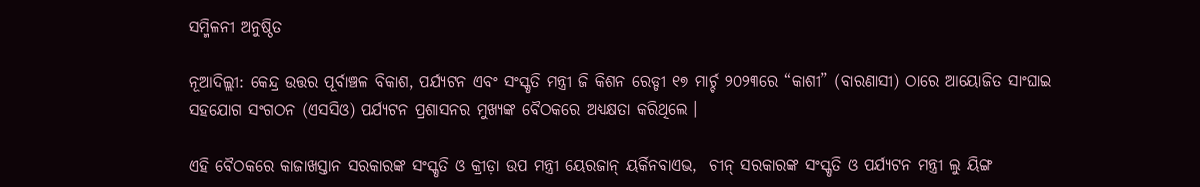ସମ୍ମିଳନୀ ଅନୁଷ୍ଠିତ

ନୂଆଦିଲ୍ଲୀ: କେନ୍ଦ୍ର ଉତ୍ତର ପୂର୍ବାଞ୍ଚଳ ବିକାଶ, ପର୍ଯ୍ୟଟନ ଏବଂ ସଂସ୍କୃତି ମନ୍ତ୍ରୀ ଜି କିଶନ ରେଡ୍ଡୀ ୧୭ ମାର୍ଚ୍ଚ ୨୦୨୩ରେ “କାଶୀ” (ବାରଣାସୀ) ଠାରେ ଆୟୋଜିତ ସାଂଘାଇ ସହଯୋଗ ସଂଗଠନ (ଏସସିଓ) ପର୍ଯ୍ୟଟନ ପ୍ରଶାସନର ମୁଖ୍ୟଙ୍କ ବୈଠକରେ ଅଧ୍ୟକ୍ଷତା କରିଥିଲେ ।

ଏହି ବୈଠକରେ କାଜାଖସ୍ତାନ ସରକାରଙ୍କ ସଂସ୍କୃତି ଓ କ୍ରୀଡ଼ା ଉପ ମନ୍ତ୍ରୀ ୟେରଜାନ୍ ୟର୍କିନବାଏଭ,  ଚୀନ୍ ସରକାରଙ୍କ ସଂସ୍କୃତି ଓ ପର୍ଯ୍ୟଟନ ମନ୍ତ୍ରୀ ଲୁ ୟିଙ୍ଗ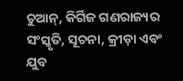ଚୁଆନ୍‌, କିର୍ଗିଜ ଗଣରାଜ୍ୟର ସଂସ୍କୃତି, ସୂଚନା, କ୍ରୀଡ଼ା ଏବଂ ଯୁବ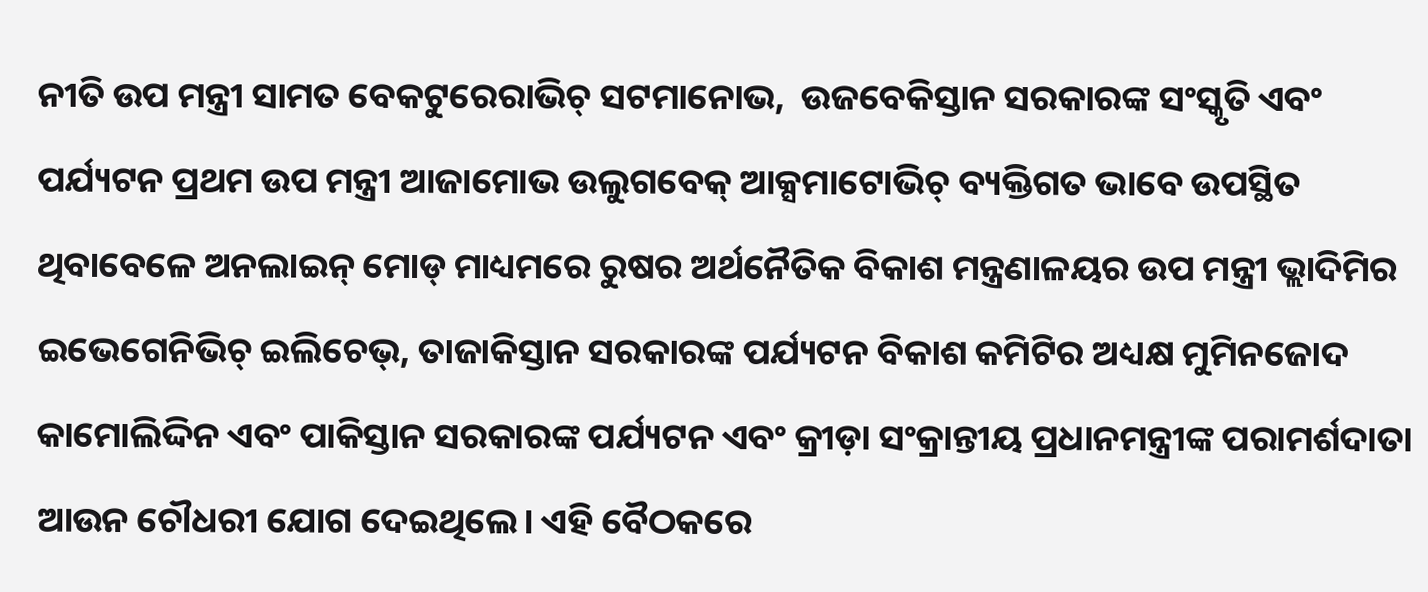ନୀତି ଉପ ମନ୍ତ୍ରୀ ସାମତ ବେକଟୁରେରାଭିଚ୍‍ ସଟମାନୋଭ,  ଉଜବେକିସ୍ତାନ ସରକାରଙ୍କ ସଂସ୍କୃତି ଏବଂ ପର୍ଯ୍ୟଟନ ପ୍ରଥମ ଉପ ମନ୍ତ୍ରୀ ଆଜାମୋଭ ଉଲୁଗବେକ୍ ଆକ୍ସମାଟୋଭିଚ୍ ବ୍ୟକ୍ତିଗତ ଭାବେ ଉପସ୍ଥିତ ଥିବାବେଳେ ଅନଲାଇନ୍ ମୋଡ୍ ମାଧ୍ୟମରେ ରୁଷର ଅର୍ଥନୈତିକ ବିକାଶ ମନ୍ତ୍ରଣାଳୟର ଉପ ମନ୍ତ୍ରୀ ଭ୍ଲାଦିମିର ଇଭେଗେନିଭିଚ୍ ଇଲିଚେଭ୍‌, ତାଜାକିସ୍ତାନ ସରକାରଙ୍କ ପର୍ଯ୍ୟଟନ ବିକାଶ କମିଟିର ଅଧ୍ୟକ୍ଷ ମୁମିନଜୋଦ କାମୋଲିଦ୍ଦିନ ଏବଂ ପାକିସ୍ତାନ ସରକାରଙ୍କ ପର୍ଯ୍ୟଟନ ଏବଂ କ୍ରୀଡ଼ା ସଂକ୍ରାନ୍ତୀୟ ପ୍ରଧାନମନ୍ତ୍ରୀଙ୍କ ପରାମର୍ଶଦାତା ଆଉନ ଚୌଧରୀ ଯୋଗ ଦେଇଥିଲେ। ଏହି ବୈଠକରେ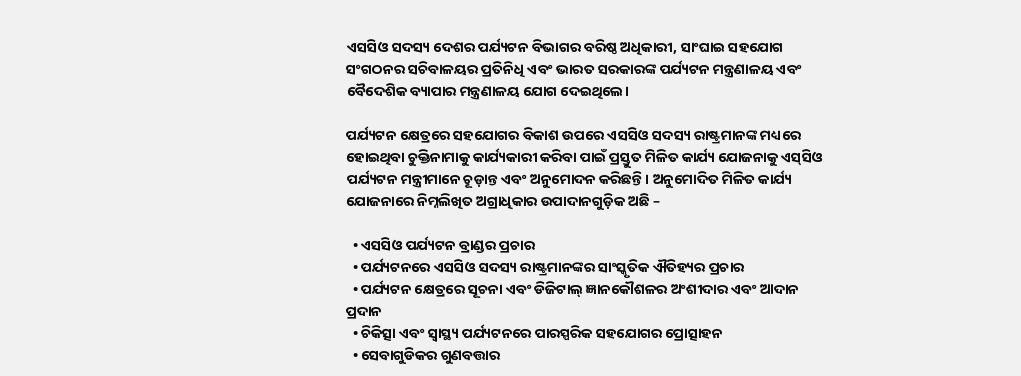ଏସସିଓ ସଦସ୍ୟ ଦେଶର ପର୍ଯ୍ୟଟନ ବିଭାଗର ବରିଷ୍ଠ ଅଧିକାରୀ, ସାଂଘାଇ ସହଯୋଗ ସଂଗଠନର ସଚିବାଳୟର ପ୍ରତିନିଧି ଏବଂ ଭାରତ ସରକାରଙ୍କ ପର୍ଯ୍ୟଟନ ମନ୍ତ୍ରଣାଳୟ ଏବଂ ବୈଦେଶିକ ବ୍ୟାପାର ମନ୍ତ୍ରଣାଳୟ ଯୋଗ ଦେଇଥିଲେ।

ପର୍ଯ୍ୟଟନ କ୍ଷେତ୍ରରେ ସହଯୋଗର ବିକାଶ ଉପରେ ଏସସିଓ ସଦସ୍ୟ ରାଷ୍ଟ୍ରମାନଙ୍କ ମଧ୍ୟରେ ହୋଇଥିବା ଚୁକ୍ତିନାମାକୁ କାର୍ଯ୍ୟକାରୀ କରିବା ପାଇଁ ପ୍ରସ୍ତୁତ ମିଳିତ କାର୍ଯ୍ୟ ଯୋଜନାକୁ ଏସ୍‍ସିଓ ପର୍ଯ୍ୟଟନ ମନ୍ତ୍ରୀମାନେ ଚୂଡ଼ାନ୍ତ ଏବଂ ଅନୁମୋଦନ କରିଛନ୍ତି। ଅନୁମୋଦିତ ମିଳିତ କାର୍ଯ୍ୟ ଯୋଜନାରେ ନିମ୍ନଲିଖିତ ଅଗ୍ରାଧିକାର ଉପାଦାନଗୁଡ଼ିକ ଅଛି –

  • ଏସସିଓ ପର୍ଯ୍ୟଟନ ବ୍ରାଣ୍ଡର ପ୍ରଚାର
  • ପର୍ଯ୍ୟଟନରେ ଏସସିଓ ସଦସ୍ୟ ରାଷ୍ଟ୍ରମାନଙ୍କର ସାଂସ୍କୃତିକ ଐତିହ୍ୟର ପ୍ରଚାର
  • ପର୍ଯ୍ୟଟନ କ୍ଷେତ୍ରରେ ସୂଚନା ଏବଂ ଡିଜିଟାଲ୍ ଜ୍ଞାନକୌଶଳର ଅଂଶୀଦାର ଏବଂ ଆଦାନ ପ୍ରଦାନ
  • ଚିକିତ୍ସା ଏବଂ ସ୍ୱାସ୍ଥ୍ୟ ପର୍ଯ୍ୟଟନରେ ପାରସ୍ପରିକ ସହଯୋଗର ପ୍ରୋତ୍ସାହନ
  • ସେବାଗୁଡିକର ଗୁଣବତ୍ତାର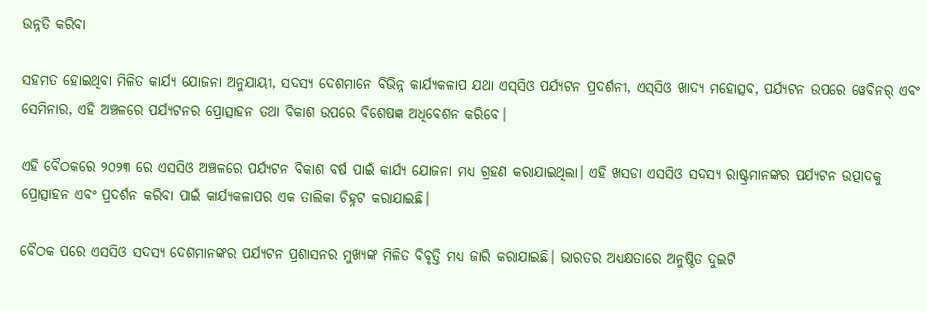ଉନ୍ନତି କରିବା

ସହମତ ହୋଇଥିବା ମିଳିତ କାର୍ଯ୍ୟ ଯୋଜନା ଅନୁଯାୟୀ, ସଦସ୍ୟ ଦେଶମାନେ ବିଭିନ୍ନ କାର୍ଯ୍ୟକଳାପ ଯଥା ଏସ୍‍ସିଓ ପର୍ଯ୍ୟଟନ ପ୍ରଦର୍ଶନୀ, ଏସ୍‍ସିଓ ଖାଦ୍ୟ ମହୋତ୍ସବ, ପର୍ଯ୍ୟଟନ ଉପରେ ୱେବିନର୍ ଏବଂ ସେମିନାର, ଏହି ଅଞ୍ଚଳରେ ପର୍ଯ୍ୟଟନର ପ୍ରୋତ୍ସାହନ ତଥା ବିକାଶ ଉପରେ ବିଶେଷଜ୍ଞ ଅଧିବେଶନ କରିବେ।

ଏହି ବୈଠକରେ ୨୦୨୩ ରେ ଏସସିଓ ଅଞ୍ଚଳରେ ପର୍ଯ୍ୟଟନ ବିକାଶ ବର୍ଷ ପାଇଁ କାର୍ଯ୍ୟ ଯୋଜନା ମଧ୍ୟ ଗ୍ରହଣ କରାଯାଇଥିଲା। ଏହି ଖସଡା ଏସସିଓ ସଦସ୍ୟ ରାଷ୍ଟ୍ରମାନଙ୍କର ପର୍ଯ୍ୟଟନ ଉତ୍ପାଦକୁ ପ୍ରୋତ୍ସାହନ ଏବଂ ପ୍ରଦର୍ଶନ କରିବା ପାଇଁ କାର୍ଯ୍ୟକଳାପର ଏକ ତାଲିକା ଚିହ୍ନଟ କରାଯାଇଛି।

ବୈଠକ ପରେ ଏସସିଓ ସଦସ୍ୟ ଦେଶମାନଙ୍କର ପର୍ଯ୍ୟଟନ ପ୍ରଶାସନର ମୁଖ୍ୟଙ୍କ ମିଳିତ ବିବୃତ୍ତି ମଧ୍ୟ ଜାରି କରାଯାଇଛି। ଭାରତର ଅଧ୍ୟକ୍ଷତାରେ ଅନୁଷ୍ଠିତ ଦୁଇଟି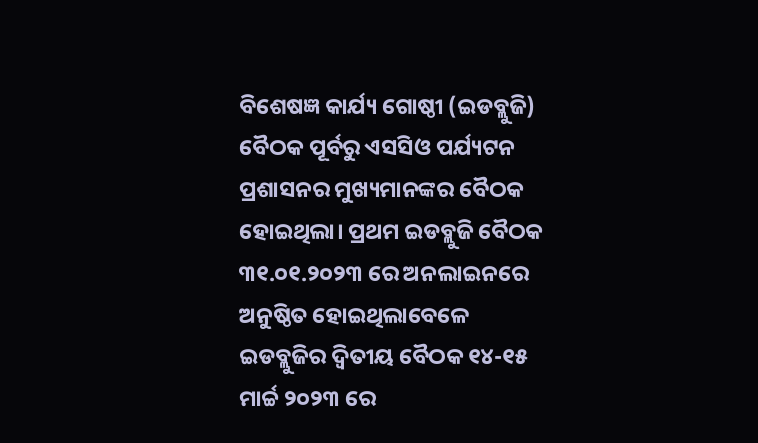ବିଶେଷଜ୍ଞ କାର୍ଯ୍ୟ ଗୋଷ୍ଠୀ (ଇଡବ୍ଲୁଜି) ବୈଠକ ପୂର୍ବରୁ ଏସସିଓ ପର୍ଯ୍ୟଟନ ପ୍ରଶାସନର ମୁଖ୍ୟମାନଙ୍କର ବୈଠକ ହୋଇଥିଲା। ପ୍ରଥମ ଇଡବ୍ଲୁଜି ବୈଠକ ୩୧.୦୧.୨୦୨୩ ରେ ଅନଲାଇନରେ ଅନୁଷ୍ଠିତ ହୋଇଥିଲାବେଳେ ଇଡବ୍ଲୁଜିର ଦ୍ୱିତୀୟ ବୈଠକ ୧୪-୧୫ ମାର୍ଚ୍ଚ ୨୦୨୩ ରେ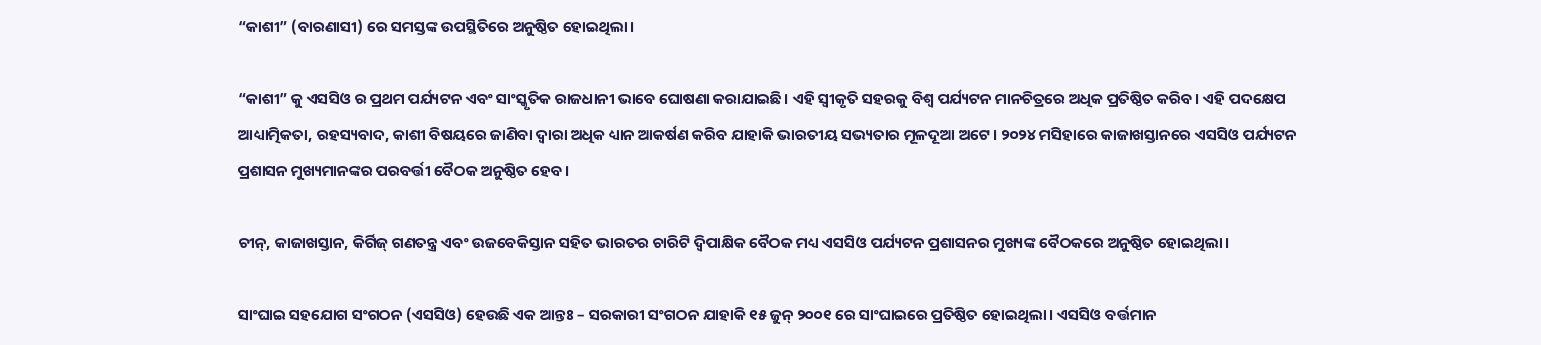“କାଶୀ” (ବାରଣାସୀ) ରେ ସମସ୍ତଙ୍କ ଉପସ୍ଥିତିରେ ଅନୁଷ୍ଠିତ ହୋଇଥିଲା।

“କାଶୀ” କୁ ଏସସିଓ ର ପ୍ରଥମ ପର୍ଯ୍ୟଟନ ଏବଂ ସାଂସ୍କୃତିକ ରାଜଧାନୀ ଭାବେ ଘୋଷଣା କରାଯାଇଛି। ଏହି ସ୍ୱୀକୃତି ସହରକୁ ବିଶ୍ୱ ପର୍ଯ୍ୟଟନ ମାନଚିତ୍ରରେ ଅଧିକ ପ୍ରତିଷ୍ଠିତ କରିବ। ଏହି ପଦକ୍ଷେପ ଆଧ୍ୟାତ୍ମିକତା, ରହସ୍ୟବାଦ, କାଶୀ ବିଷୟରେ ଜାଣିବା ଦ୍ୱାରା ଅଧିକ ଧ୍ୟାନ ଆକର୍ଷଣ କରିବ ଯାହାକି ଭାରତୀୟ ସଭ୍ୟତାର ମୂଳଦୂଆ ଅଟେ। ୨୦୨୪ ମସିହାରେ କାଜାଖସ୍ତାନରେ ଏସସିଓ ପର୍ଯ୍ୟଟନ ପ୍ରଶାସନ ମୁଖ୍ୟମାନଙ୍କର ପରବର୍ତ୍ତୀ ବୈଠକ ଅନୁଷ୍ଠିତ ହେବ।

ଚୀନ୍‌, କାଜାଖସ୍ତାନ, କିର୍ଗିଜ୍ ଗଣତନ୍ତ୍ର ଏବଂ ଉଜବେକିସ୍ତାନ ସହିତ ଭାରତର ଚାରିଟି ଦ୍ୱିପାକ୍ଷିକ ବୈଠକ ମଧ୍ୟ ଏସସିଓ ପର୍ଯ୍ୟଟନ ପ୍ରଶାସନର ମୁଖ୍ୟଙ୍କ ବୈଠକରେ ଅନୁଷ୍ଠିତ ହୋଇଥିଲା।

ସାଂଘାଇ ସହଯୋଗ ସଂଗଠନ (ଏସସିଓ) ହେଉଛି ଏକ ଆନ୍ତଃ – ସରକାରୀ ସଂଗଠନ ଯାହାକି ୧୫ ଜୁନ୍ ୨୦୦୧ ରେ ସାଂଘାଇରେ ପ୍ରତିଷ୍ଠିତ ହୋଇଥିଲା। ଏସସିଓ ବର୍ତ୍ତମାନ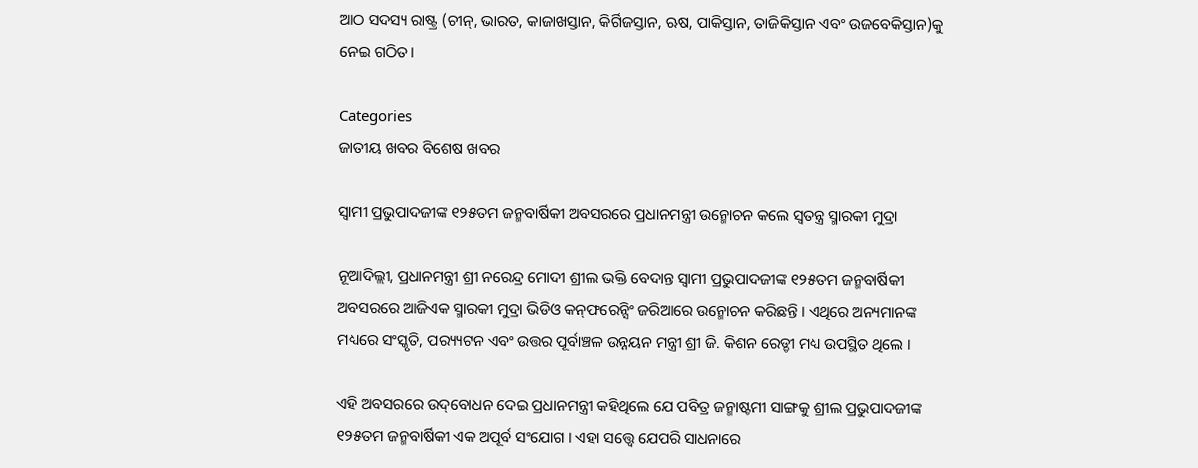ଆଠ ସଦସ୍ୟ ରାଷ୍ଟ୍ର (ଚୀନ୍‌, ଭାରତ, କାଜାଖସ୍ତାନ, କିର୍ଗିଜସ୍ତାନ, ଋଷ, ପାକିସ୍ତାନ, ତାଜିକିସ୍ତାନ ଏବଂ ଉଜବେକିସ୍ତାନ)କୁ ନେଇ ଗଠିତ।

Categories
ଜାତୀୟ ଖବର ବିଶେଷ ଖବର

ସ୍ୱାମୀ ପ୍ରଭୁପାଦଜୀଙ୍କ ୧୨୫ତମ ଜନ୍ମବାର୍ଷିକୀ ଅବସରରେ ପ୍ରଧାନମନ୍ତ୍ରୀ ଉନ୍ମୋଚନ କଲେ ସ୍ୱତନ୍ତ୍ର ସ୍ମାରକୀ ମୁଦ୍ରା

ନୂଆଦିଲ୍ଲୀ, ପ୍ରଧାନମନ୍ତ୍ରୀ ଶ୍ରୀ ନରେନ୍ଦ୍ର ମୋଦୀ ଶ୍ରୀଲ ଭକ୍ତି ବେଦାନ୍ତ ସ୍ୱାମୀ ପ୍ରଭୁପାଦଜୀଙ୍କ ୧୨୫ତମ ଜନ୍ମବାର୍ଷିକୀ ଅବସରରେ ଆଜିଏକ ସ୍ମାରକୀ ମୁଦ୍ରା ଭିଡିଓ କନ୍‌ଫରେନ୍ସିଂ ଜରିଆରେ ଉନ୍ମୋଚନ କରିଛନ୍ତି । ଏଥିରେ ଅନ୍ୟମାନଙ୍କ ମଧ୍ୟରେ ସଂସ୍କୃତି, ପର‌୍ୟ୍ୟଟନ ଏବଂ ଉତ୍ତର ପୂର୍ବାଞ୍ଚଳ ଉନ୍ନୟନ ମନ୍ତ୍ରୀ ଶ୍ରୀ ଜି. କିଶନ ରେଡ୍ଡୀ ମଧ୍ୟ ଉପସ୍ଥିତ ଥିଲେ ।

ଏହି ଅବସରରେ ଉଦ୍‌ବୋଧନ ଦେଇ ପ୍ରଧାନମନ୍ତ୍ରୀ କହିଥିଲେ ଯେ ପବିତ୍ର ଜନ୍ମାଷ୍ଟମୀ ସାଙ୍ଗକୁ ଶ୍ରୀଲ ପ୍ରଭୁପାଦଜୀଙ୍କ ୧୨୫ତମ ଜନ୍ମବାର୍ଷିକୀ ଏକ ଅପୂର୍ବ ସଂଯୋଗ । ଏହା ସତ୍ତ୍ୱେ ଯେପରି ସାଧନାରେ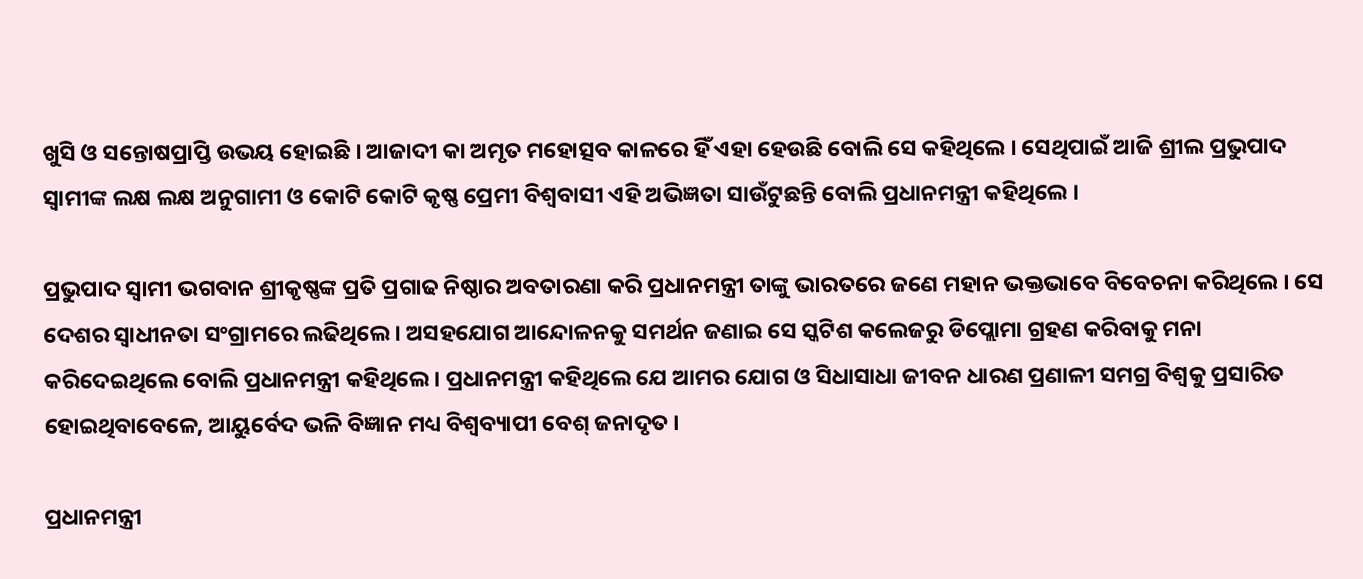ଖୁସି ଓ ସନ୍ତୋଷପ୍ରାପ୍ତି ଉଭୟ ହୋଇଛି । ଆଜାଦୀ କା ଅମୃତ ମହୋତ୍ସବ କାଳରେ ହିଁ ଏହା ହେଉଛି ବୋଲି ସେ କହିଥିଲେ । ସେଥିପାଇଁ ଆଜି ଶ୍ରୀଲ ପ୍ରଭୁପାଦ ସ୍ୱାମୀଙ୍କ ଲକ୍ଷ ଲକ୍ଷ ଅନୁଗାମୀ ଓ କୋଟି କୋଟି କୃଷ୍ଣ ପ୍ରେମୀ ବିଶ୍ୱବାସୀ ଏହି ଅଭିଜ୍ଞତା ସାଉଁଟୁଛନ୍ତି ବୋଲି ପ୍ରଧାନମନ୍ତ୍ରୀ କହିଥିଲେ ।

ପ୍ରଭୁପାଦ ସ୍ୱାମୀ ଭଗବାନ ଶ୍ରୀକୃଷ୍ଣଙ୍କ ପ୍ରତି ପ୍ରଗାଢ ନିଷ୍ଠାର ଅବତାରଣା କରି ପ୍ରଧାନମନ୍ତ୍ରୀ ତାଙ୍କୁ ଭାରତରେ ଜଣେ ମହାନ ଭକ୍ତଭାବେ ବିବେଚନା କରିଥିଲେ । ସେ ଦେଶର ସ୍ୱାଧୀନତା ସଂଗ୍ରାମରେ ଲଢିଥିଲେ । ଅସହଯୋଗ ଆନ୍ଦୋଳନକୁ ସମର୍ଥନ ଜଣାଇ ସେ ସ୍କଟିଶ କଲେଜରୁ ଡିପ୍ଲୋମା ଗ୍ରହଣ କରିବାକୁ ମନା କରିଦେଇଥିଲେ ବୋଲି ପ୍ରଧାନମନ୍ତ୍ରୀ କହିଥିଲେ। ପ୍ରଧାନମନ୍ତ୍ରୀ କହିଥିଲେ ଯେ ଆମର ଯୋଗ ଓ ସିଧାସାଧା ଜୀବନ ଧାରଣ ପ୍ରଣାଳୀ ସମଗ୍ର ବିଶ୍ୱକୁ ପ୍ରସାରିତ ହୋଇଥିବାବେଳେ, ଆୟୁର୍ବେଦ ଭଳି ବିଜ୍ଞାନ ମଧ୍ୟ ବିଶ୍ୱବ୍ୟାପୀ ବେଶ୍ ଜନାଦୃତ ।

ପ୍ରଧାନମନ୍ତ୍ରୀ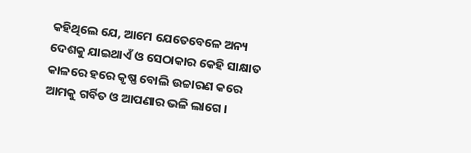କହିଥିଲେ ଯେ, ଆମେ ଯେତେବେଳେ ଅନ୍ୟ ଦେଶକୁ ଯାଇଥାଏଁ ଓ ସେଠାକାର କେହି ସାକ୍ଷାତ କାଳରେ ହରେ କୃଷ୍ଣ ବୋଲି ଉଚ୍ଚାରଣ କରେ ଆମକୁ ଗର୍ବିତ ଓ ଆପଣାର ଭଳି ଲାଗେ ।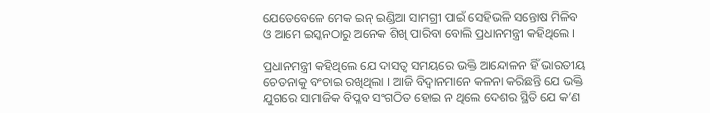ଯେତେବେଳେ ମେକ ଇନ୍ ଇଣ୍ଡିଆ ସାମଗ୍ରୀ ପାଇଁ ସେହିଭଳି ସନ୍ତୋଷ ମିଳିବ ଓ ଆମେ ଇସ୍କନଠାରୁ ଅନେକ ଶିଖି ପାରିବା ବୋଲି ପ୍ରଧାନମନ୍ତ୍ରୀ କହିଥିଲେ ।

ପ୍ରଧାନମନ୍ତ୍ରୀ କହିଥିଲେ ଯେ ଦାସତ୍ୱ ସମୟରେ ଭକ୍ତି ଆନ୍ଦୋଳନ ହିଁ ଭାରତୀୟ ଚେତନାକୁ ବଂଚାଇ ରଖିଥିଲା । ଆଜି ବିଦ୍ୱାନମାନେ କଳନା କରିଛନ୍ତି ଯେ ଭକ୍ତି ଯୁଗରେ ସାମାଜିକ ବିପ୍ଳବ ସଂଗଠିତ ହୋଇ ନ ଥିଲେ ଦେଶର ସ୍ଥିତି ଯେ କ’ଣ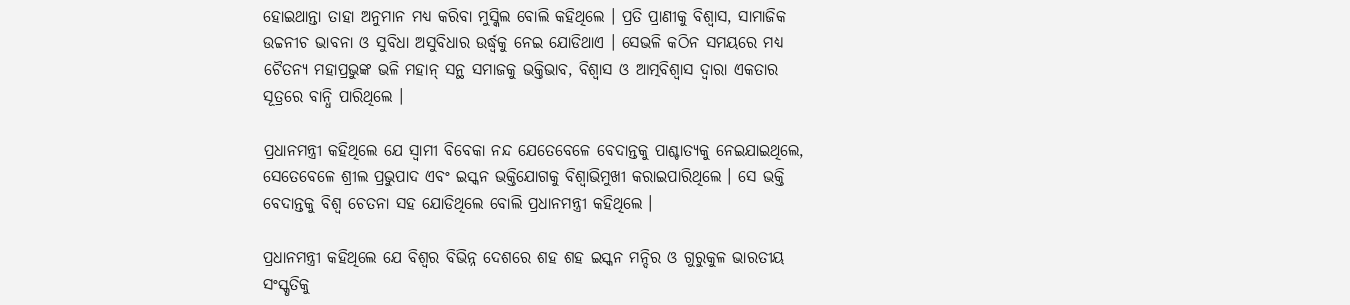ହୋଇଥାନ୍ତା ତାହା ଅନୁମାନ ମଧ୍ୟ କରିବା ମୁସ୍କିଲ ବୋଲି କହିଥିଲେ । ପ୍ରତି ପ୍ରାଣୀକୁ ବିଶ୍ୱାସ, ସାମାଜିକ ଉଚ୍ଚନୀଚ ଭାବନା ଓ ସୁବିଧା ଅସୁବିଧାର ଉର୍ଦ୍ଧ୍ୱକୁ ନେଇ ଯୋଡିଥାଏ । ସେଭଳି କଠିନ ସମୟରେ ମଧ୍ୟ ଚୈତନ୍ୟ ମହାପ୍ରଭୁଙ୍କ ଭଳି ମହାନ୍ ସନ୍ଥ ସମାଜକୁ ଭକ୍ତିଭାବ, ବିଶ୍ୱାସ ଓ ଆତ୍ମବିଶ୍ୱାସ ଦ୍ୱାରା ଏକତାର ସୂତ୍ରରେ ବାନ୍ଧି ପାରିଥିଲେ ।

ପ୍ରଧାନମନ୍ତ୍ରୀ କହିଥିଲେ ଯେ ସ୍ୱାମୀ ବିବେକା ନନ୍ଦ ଯେତେବେଳେ ବେଦାନ୍ତକୁ ପାଶ୍ଚାତ୍ୟକୁ ନେଇଯାଇଥିଲେ, ସେତେବେଳେ ଶ୍ରୀଲ ପ୍ରଭୁପାଦ ଏବଂ ଇସ୍କନ ଭକ୍ତିଯୋଗକୁ ବିଶ୍ୱାଭିମୁଖୀ କରାଇପାରିଥିଲେ । ସେ ଭକ୍ତି ବେଦାନ୍ତକୁ ବିଶ୍ୱ ଚେତନା ସହ ଯୋଡିଥିଲେ ବୋଲି ପ୍ରଧାନମନ୍ତ୍ରୀ କହିଥିଲେ ।

ପ୍ରଧାନମନ୍ତ୍ରୀ କହିଥିଲେ ଯେ ବିଶ୍ୱର ବିଭିନ୍ନ ଦେଶରେ ଶହ ଶହ ଇସ୍କନ ମନ୍ଦିର ଓ ଗୁରୁକୁଳ ଭାରତୀୟ ସଂସ୍କୃତିକୁ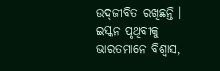ଉଦ୍‌ଜୀବିତ ରଖିଛନ୍ତି । ଇସ୍କନ ପୃଥିବୀକୁ ଭାରତମାନେ ବିଶ୍ୱାସ,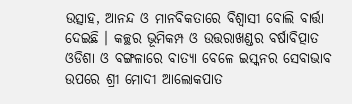ଉତ୍ସାହ, ଆନନ୍ଦ ଓ ମାନବିକତାରେ ବିଶ୍ୱାସୀ ବୋଲି ବାର୍ତ୍ତା ଦେଇଛି । କଚ୍ଛର ଭୂମିକମ୍ପ ଓ ଉତ୍ତରାଖଣ୍ଡର ବର୍ଷାବିତ୍ପାତ ଓଡିଶା ଓ ବଙ୍ଗଳାରେ ବାତ୍ୟା ବେଳେ ଇସ୍କନର ସେବାଭାବ ଉପରେ ଶ୍ରୀ ମୋଦୀ ଆଲୋକପାତ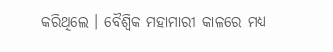କରିଥିଲେ । ବୈଶ୍ୱିକ ମହାମାରୀ କାଳରେ ମଧ୍ୟ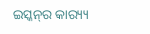ଇସ୍କନ୍‌ର କାର‌୍ୟ୍ୟ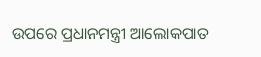ଉପରେ ପ୍ରଧାନମନ୍ତ୍ରୀ ଆଲୋକପାତ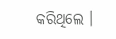କରିଥିଲେ ।